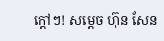ក្តៅៗ! សម្តេច ហ៊ុន សែន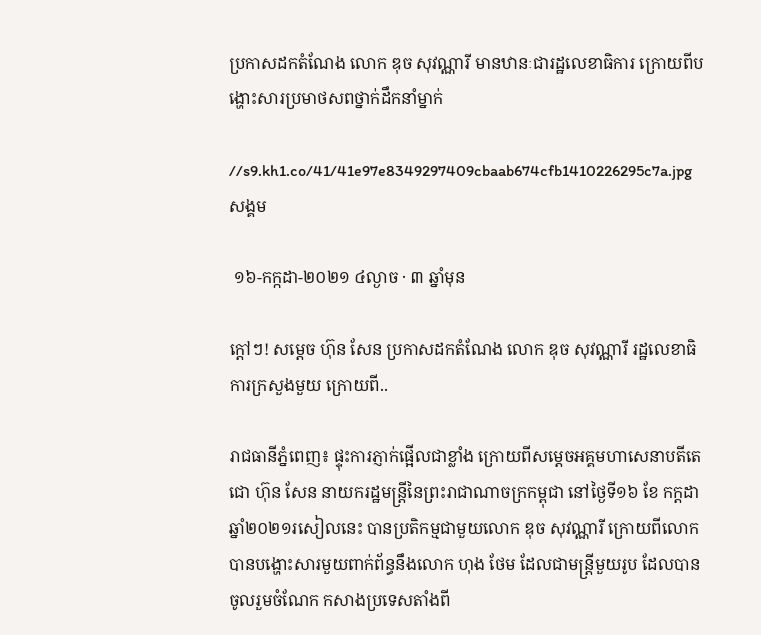ប្រកាសដកតំណែង លោក ឌុច សុវណ្ណារី មានឋានៈជារដ្ឋលេខាធិការ ក្រោយពីបង្ហោះសារប្រមាថសពថ្នាក់ដឹកនាំម្នាក់

//s9.kh1.co/41/41e97e8349297409cbaab674cfb1410226295c7a.jpg
សង្គម

 ១៦-កក្កដា-២០២១ ៤ល្ងាច · ៣ ឆ្នាំមុន

ក្តៅៗ! សម្តេច ហ៊ុន សែន ប្រកាសដកតំណែង លោក ឌុច សុវណ្ណារី រដ្ឋលេខាធិការក្រសួងមួយ ក្រោយពី..

រាជធានីភ្នំពេញ៖ ផ្ទុះការភ្ញាក់ផ្អើលជាខ្លាំង ក្រោយពីសម្តេចអគ្គមហាសេនាបតីតេជោ ហ៊ុន សែន នាយករដ្ឋមន្ត្រីនៃព្រះរាជាណាចក្រកម្ពុជា នៅថ្ងៃទី១៦ ខែ កក្ដដា ឆ្នាំ២០២១រសៀលនេះ បានប្រតិកម្មជាមួយលោក ឌុច សុវណ្ណារី ក្រោយពីលោក បានបង្ហោះសារមួយពាក់ព័ន្ធនឹងលោក ហុង ថែម ដែលជាមន្ត្រីមួយរូប ដែលបានចូលរួមចំណែក កសាងប្រទេសតាំងពី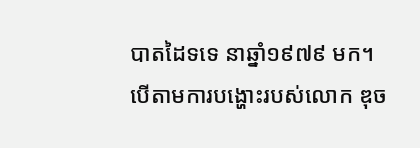បាតដៃទទេ នាឆ្នាំ១៩៧៩ មក។
បើតាមការបង្ហោះរបស់លោក ឌុច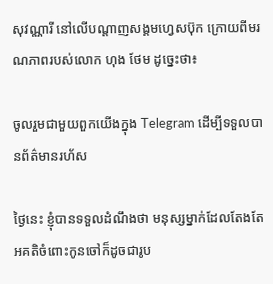សុវណ្ណារី នៅលើបណ្តាញសង្គមហ្វេសប៊ុក ក្រោយពីមរណភាពរបស់លោក ហុង ថែម ដូច្នេះថា៖

ចូលរួមជាមួយពួកយើងក្នុង Telegram ដើម្បីទទួលបានព័ត៌មានរហ័ស

ថ្ងៃនេះ ខ្ញុំបានទទួលដំណឹងថា មនុស្សម្នាក់ដែលតែងតែអគតិចំពោះកូនចៅក៏ដូចជារូប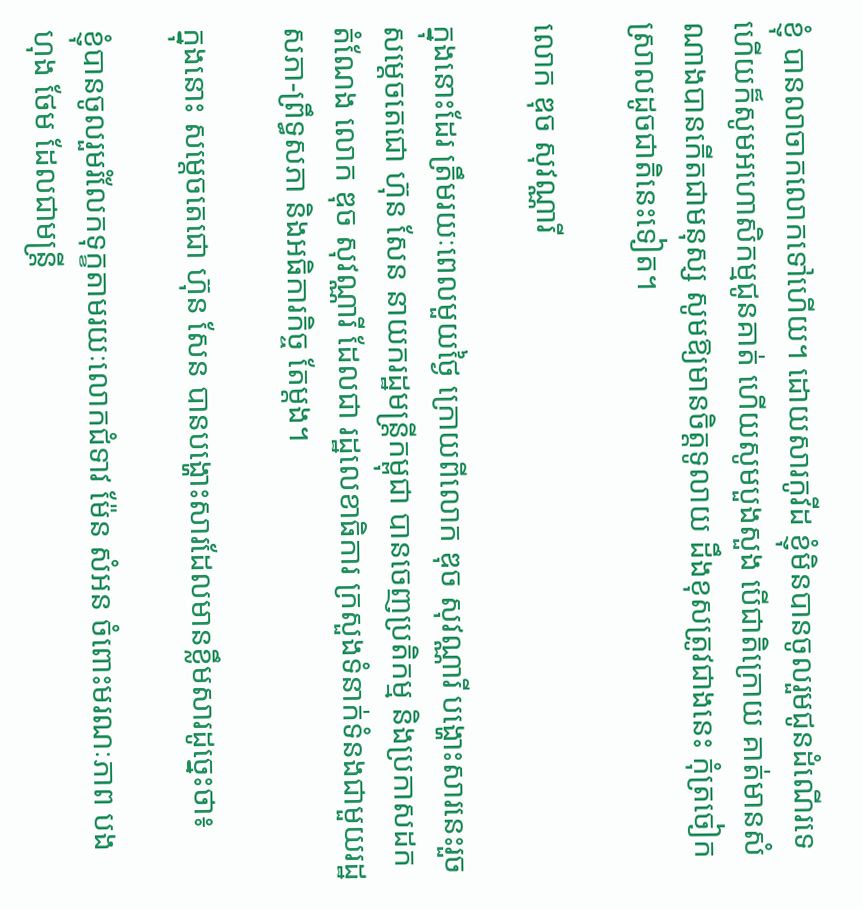ខ្ញុំ បានលាចាកលោកទៅហើយ។ ដោយសារកូវីដ ខ្ញុំមិនបានចូលរួមជូនដំណើរទេ ហើយក៏សូមអហោសិកម្មជូនគាត់ ហើយសូមបួងសួង បើជាតិក្រោយ គាត់មានសំណាងបានកើតជាមនុស្ស សូមឱ្យមានចិត្តទូលាយ ដឹងខុសត្រូវជាងនេះ កុំត្រចៀកស្រាលដូចជាតិនេះទៀត។

លោក ឌុច សុវណ្ណារី

ក្នុងនោះដែរ ត្រឹមរយៈពេលមួយថ្ងៃ ក្រោយពីលោក ឌុច សុវណ្ណារី បង្ហោះសារនេះរួច សម្តេចតេជោ ហ៊ុន សែន នាយករដ្ឋមន្ត្រីកម្ពុជា បានចេញប្រតិកម្ម និងប្រកាសដកតំណែង លោក ឌុច សុវណ្ណារី ដែលជា រដ្ឋលេខាធិការ ក្រសួងទំនាក់ទំនងជាមួយរដ្ឋសភា-ព្រឹទ្ធសភា និងអធិការកិច្ច តែម្តង។

ក្នុងនោះ សម្តេចតេជោ ហ៊ុន សែន បានបង្ហោះសារដែលមានខ្លឹមសារដូច្នេះថា៖

ខ្ញុំបានចូលរួមរំលែកទុក្ខតាមរយៈលោកជំទាវ ម៉ែន សំអន ចំពោះមរណៈភាព បង ហុង ថែម ដែលជាមន្ត្រី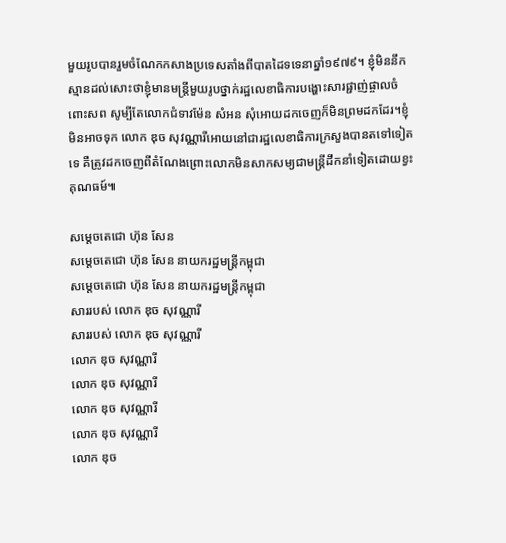មួយរូបបានរួមចំណែកកសាងប្រទេសតាំងពីបាតដៃទទេនាឆ្នាំ១៩៧៩។ ខ្ញុំមិននឹកស្មានដល់សោះថាខ្ញុំមានមន្ត្រីមួយរូបថ្នាក់រដ្ឋលេខាធិការបង្ហោះសារផ្ជាញ់ផ្ចាលចំពោះសព សូម្បីតែលោកជំទាវម៉ែន សំអន សុំអោយដកចេញក៏មិនព្រមដកដែរ។ខ្ញុំមិនអាចទុក លោក ឌុច សុវណ្ណារីអោយនៅជារដ្ឋលេខាធិការក្រសួងបានតទៅទៀតទេ គឺត្រូវដកចេញពីតំណែងព្រោះលោកមិនសាកសម្យជាមន្ត្រីដឹកនាំទៀតដោយខ្វះគុណធម៍៕

សម្តេចតេជោ ហ៊ុន សែន
សម្តេចតេជោ ហ៊ុន សែន នាយករដ្ឋមន្ត្រីកម្ពុជា
សម្តេចតេជោ ហ៊ុន សែន នាយករដ្ឋមន្ត្រីកម្ពុជា
សាររបស់ លោក ឌុច សុវណ្ណារី
សាររបស់ លោក ឌុច សុវណ្ណារី
លោក ឌុច សុវណ្ណារី
លោក ឌុច សុវណ្ណារី
លោក ឌុច សុវណ្ណារី
លោក ឌុច សុវណ្ណារី
លោក ឌុច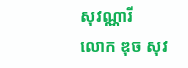សុវណ្ណារី
លោក ឌុច សុវ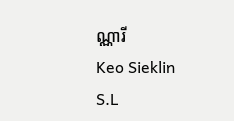ណ្ណារី
Keo Sieklin
S.L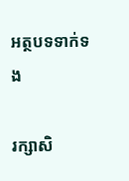អត្ថបទទាក់ទង

រក្សាសិ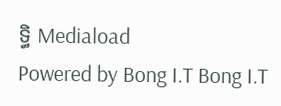ទ្ធិ Mediaload
Powered by Bong I.T Bong I.T